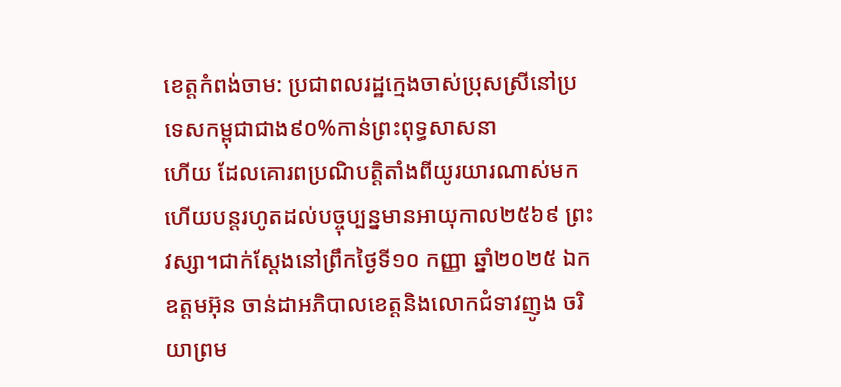ខេត្តកំពង់ចាម: ប្រជាពលរដ្ឋក្មេងចាស់ប្រុសស្រីនៅប្រទេសកម្ពុជាជាង៩០%កាន់ព្រះពុទ្ធសាសនា
ហើយ ដែលគោរពប្រណិបត្តិតាំងពីយូរយារណាស់មកហើយបន្តរហូតដល់បច្ចុប្បន្នមានអាយុកាល២៥៦៩ ព្រះវស្សា។ជាក់ស្ដែងនៅព្រឹកថ្ងៃទី១០ កញ្ញា ឆ្នាំ២០២៥ ឯកឧត្តមអ៊ុន ចាន់ដាអភិបាលខេត្តនិងលោកជំទាវញូង ចរិយាព្រម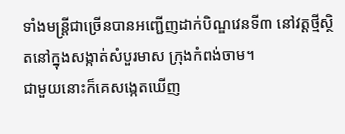ទាំងមន្ត្រីជាច្រើនបានអញ្ជើញដាក់បិណ្ឌវេនទី៣ នៅវត្តថ្មីស្ថិតនៅក្នុងសង្កាត់សំបួរមាស ក្រុងកំពង់ចាម។
ជាមួយនោះក៏គេសង្កេតឃើញ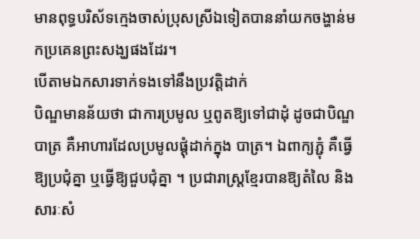មានពុទ្ធបរិស័ទក្មេងចាស់ប្រុសស្រីឯទៀតបាននាំយកចង្ហាន់មកប្រគេនព្រះសង្ឃផងដែរ។
បើតាមឯកសារទាក់ទងទៅនឹងប្រវត្តិដាក់
បិណ្ឌមានន័យថា ជាការប្រមូល ឬពូតឱ្យទៅជាដុំ ដូចជាបិណ្ឌបាត្រ គឺអាហារដែលប្រមូលផ្ដុំដាក់ក្នុង បាត្រ។ ឯពាក្យភ្ជុំ គឺធ្វើឱ្យប្រជុំគ្នា ឬធ្វើឱ្យជួបជុំគ្នា ។ ប្រជារាស្ដ្រខ្មែរបានឱ្យតំលៃ និងសារៈសំ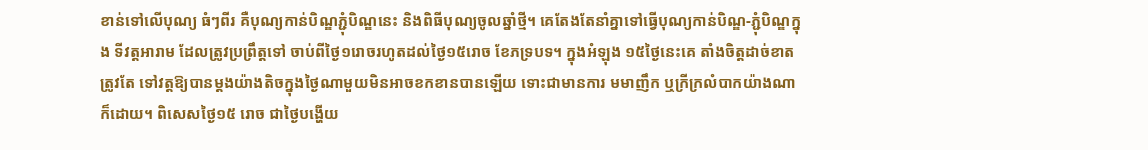ខាន់ទៅលើបុណ្យ ធំៗពីរ គឺបុណ្យកាន់បិណ្ឌភ្ជុំបិណ្ឌនេះ និងពិធីបុណ្យចូលឆ្នាំថ្មី។ គេតែងតែនាំគ្នាទៅធ្វើបុណ្យកាន់បិណ្ឌ-ភ្ជុំបិណ្ឌក្នុង ទីវត្ដអារាម ដែលត្រូវប្រព្រឹត្ដទៅ ចាប់ពីថ្ងៃ១រោចរហូតដល់ថ្ងៃ១៥រោច ខែភទ្របទ។ ក្នុងអំឡុង ១៥ថ្ងៃនេះគេ តាំងចិត្ដដាច់ខាតត្រូវតែ ទៅវត្ដឱ្យបានម្ដងយ៉ាងតិចក្នុងថ្ងៃណាមួយមិនអាចខកខានបានឡើយ ទោះជាមានការ មមាញឹក ឬក្រីក្រលំបាកយ៉ាងណាក៏ដោយ។ ពិសេសថ្ងៃ១៥ រោច ជាថ្ងៃបង្ហើយ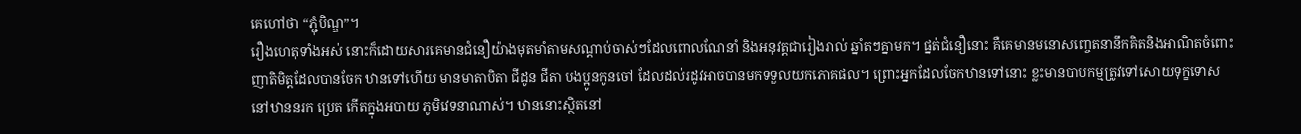គេហៅថា “ភ្ជុំបិណ្ឌ”។
រឿងហេតុទាំងអស់ នោះក៏ដោយសារគេមានជំនឿយ៉ាងមុតមាំតាមសណ្ដាប់ចាស់ៗដែលពោលណែនាំ និងអនុវត្ដជារៀងរាល់ ឆ្នាំតៗគ្នាមក។ ផ្នត់ជំនឿនោះ គឺគេមានមនោសញ្ចេតនានឹកគិតនិងអាណិតចំពោះ ញាតិមិត្ដដែលបានចែក ឋានទៅហើយ មានមាតាបិតា ជីដូន ជីតា បងប្អូនកូនចៅ ដែលដល់រដូវអាចបានមកទទួលយកភោគផល។ ព្រោះអ្នកដែលចែកឋានទៅនោះ ខ្លះមានបាបកម្មត្រូវទៅសោយទុក្ខទោសនៅឋាននរក ប្រេត កើតក្នុងអបាយ ភូមិវេទនាណាស់។ ឋាននោះស្ថិតនៅ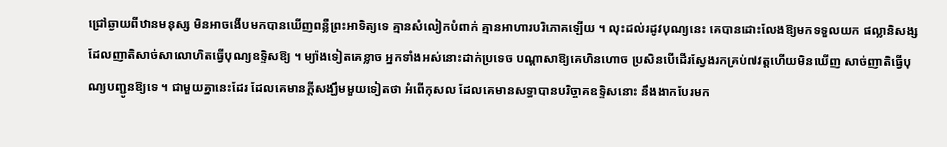ជ្រៅឆ្ងាយពីឋានមនុស្ស មិនអាចងើបមកបានឃើញពន្លឺព្រះអាទិត្យទេ គ្មានសំលៀកបំពាក់ គ្មានអាហារបរិភោគឡើយ ។ លុះដល់រដូវបុណ្យនេះ គេបានដោះលែងឱ្យមកទទួលយក ផល្លានិសង្សដែលញាតិសាច់សាលោហិតធ្វើបុណ្យឧទ្ទិសឱ្យ ។ ម្យ៉ាងទៀតគេខ្លាច អ្នកទាំងអស់នោះដាក់ប្រទេច បណ្ដាសាឱ្យគេហិនហោច ប្រសិនបើដើរស្វែងរកគ្រប់៧វត្ដហើយមិនឃើញ សាច់ញាតិធ្វើបុណ្យបញ្ជូនឱ្យទេ ។ ជាមួយគ្នានេះដែរ ដែលគេមានក្ដីសង្ឃឹមមួយទៀតថា អំពើកុសល ដែលគេមានសទ្ធាបានបរិច្ចាគឧទ្ទិសនោះ នឹងងាកបែរមក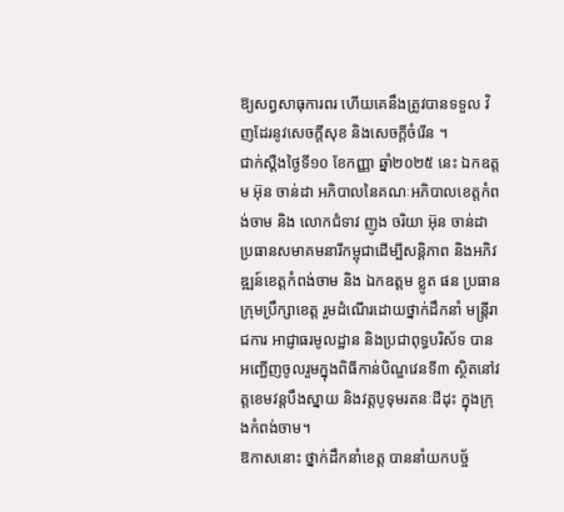ឱ្យសព្វសាធុការពរ ហើយគេនឹងត្រូវបានទទួល វិញដែរនូវសេចក្ដីសុខ និងសេចក្ដីចំរើន ។
ជាក់ស្តឺងថ្ងៃទី១០ ខែកញ្ញា ឆ្នាំ២០២៥ នេះ ឯកឧត្តម អ៊ុន ចាន់ដា អភិបាលនៃគណៈអភិបាលខេត្តកំពង់ចាម និង លោកជំទាវ ញូង ចរិយា អ៊ុន ចាន់ដា ប្រធានសមាគមនារីកម្ពុជាដើម្បីសន្តិភាព និងអភិវឌ្ឍន៍ខេត្តកំពង់ចាម និង ឯកឧត្តម ខ្លូត ផន ប្រធានក្រុមប្រឹក្សាខេត្ត រួមដំណើរដោយថ្នាក់ដឹកនាំ មន្ត្រីរាជការ អាជ្ញាធរមូលដ្ឋាន និងប្រជាពុទ្ធបរិស័ទ បានអញ្ជើញចូលរួមក្នុងពិធីកាន់បិណ្ឌវេនទី៣ ស្ថិតនៅវត្តខេមវន្តបឹងស្នាយ និងវត្តបូទុមរតនៈដីដុះ ក្នុងក្រុងកំពង់ចាម។
ឱកាសនោះ ថ្នាក់ដឹកនាំខេត្ត បាននាំយកបច្ច័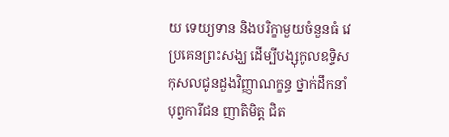យ ទេយ្យទាន និងបរិក្ខាមួយចំនួនធំ វេប្រគេនព្រះសង្ឃ ដើម្បីបង្សុកូលឧទ្ទិសកុសលជូនដួងវិញ្ញាណក្ខន្ធ ថ្នាក់ដឹកនាំ បុព្វការីជន ញាតិមិត្ត ជិត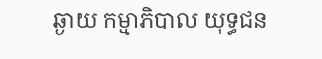ឆ្ងាយ កម្មាភិបាល យុទ្ធជន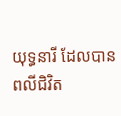យុទ្ធនារី ដែលបានពលីជិវិត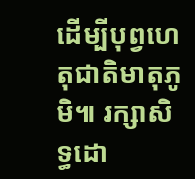ដើម្បីបុព្វហេតុជាតិមាតុភូមិ៕ រក្សាសិទ្ធដោ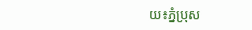យ៖ភ្នំប្រុស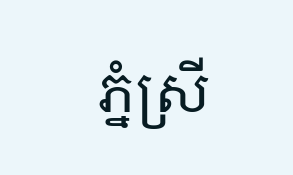ភ្នំស្រី